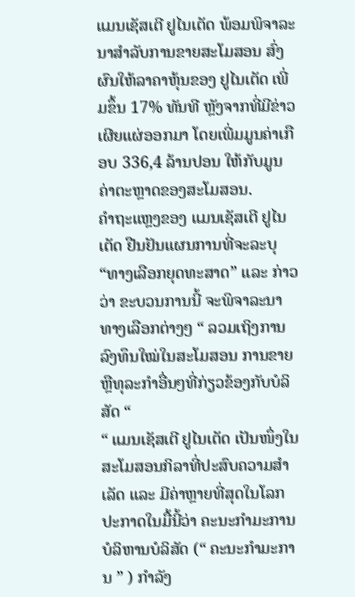ແມນເຊັສເຕີ ຢູໄນເຕັດ ພ້ອມພິຈາລະນາສໍາລັບການຂາຍສະໂມສອນ ສົ່ງຜົນໃຫ້ລາຄາຫຸ້ນຂອງ ຢູໄນເຕັດ ເພີ່ມຂຶ້ນ 17% ທັນທີ ຫຼັງຈາກທີ່ມີຂ່າວເຜີຍແຜ່ອອກມາ ໂດຍເພີ່ມມູນຄ່າເກືອບ 336,4 ລ້ານປອນ ໃຫ້ກັບມູນຄ່າຕະຫຼາດຂອງສະໂມສອນ.
ຄໍາຖະແຫຼງຂອງ ແມນເຊັສເຕີ ຢູໄນເຕັດ ຢືນຢັນແຜນການທີ່ຈະລະບຸ “ທາງເລືອກຍຸດທະສາດ” ແລະ ກ່າວວ່າ ຂະບວນການນີ້ ຈະພິຈາລະນາທາງເລືອກຕ່າງໆ “ ລວມເຖິງການລົງທຶນໃໝ່ໃນສະໂມສອນ ການຂາຍ ຫຼືທຸລະກຳອື່ນໆທີ່ກ່ຽວຂ້ອງກັບບໍລິສັດ “
“ ແມນເຊັສເຕີ ຢູໄນເຕັດ ເປັນໜຶ່ງໃນສະໂມສອນກິລາທີ່ປະສົບຄວາມສຳເລັດ ແລະ ມີຄ່າຫຼາຍທີ່ສຸດໃນໂລກ ປະກາດໃນມື້ນີ້ວ່າ ຄະນະກໍາມະການບໍລິຫານບໍລິສັດ (“ ຄະນະກໍາມະການ ” ) ກໍາລັງ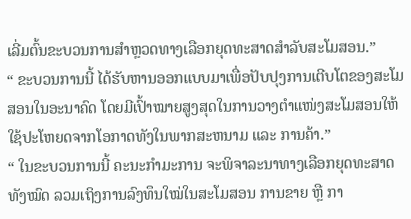ເລີ່ມຕົ້ນຂະບວນການສໍາຫຼວດທາງເລືອກຍຸດທະສາດສໍາລັບສະໂມສອນ.”
“ ຂະບວນການນີ້ ໄດ້ຮັບຫານອອກແບບມາເພື່ອປັບປຸງການເຕີບໂຕຂອງສະໂມສອນໃນອະນາຄົດ ໂດຍມີເປົ້າໝາຍສູງສຸດໃນການວາງຕໍາແໜ່ງສະໂມສອນໃຫ້ໃຊ້ປະໂຫຍດຈາກໂອກາດທັງໃນພາກສະຫນາມ ແລະ ການຄ້າ.”
“ ໃນຂະບວນການນີ້ ຄະນະກໍາມະການ ຈະພິຈາລະນາທາງເລືອກຍຸດທະສາດທັງໝົດ ລວມເຖິງການລົງທຶນໃໝ່ໃນສະໂມສອນ ການຂາຍ ຫຼື ກາ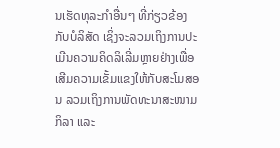ນເຮັດທຸລະກໍາອື່ນໆ ທີ່ກ່ຽວຂ້ອງກັບບໍລິສັດ ເຊິ່ງຈະລວມເຖິງການປະເມີນຄວາມຄິດລິເລີ່ມຫຼາຍຢ່າງເພື່ອເສີມຄວາມເຂັ້ມແຂງໃຫ້ກັບສະໂມສອນ ລວມເຖິງການພັດທະນາສະໜາມກິລາ ແລະ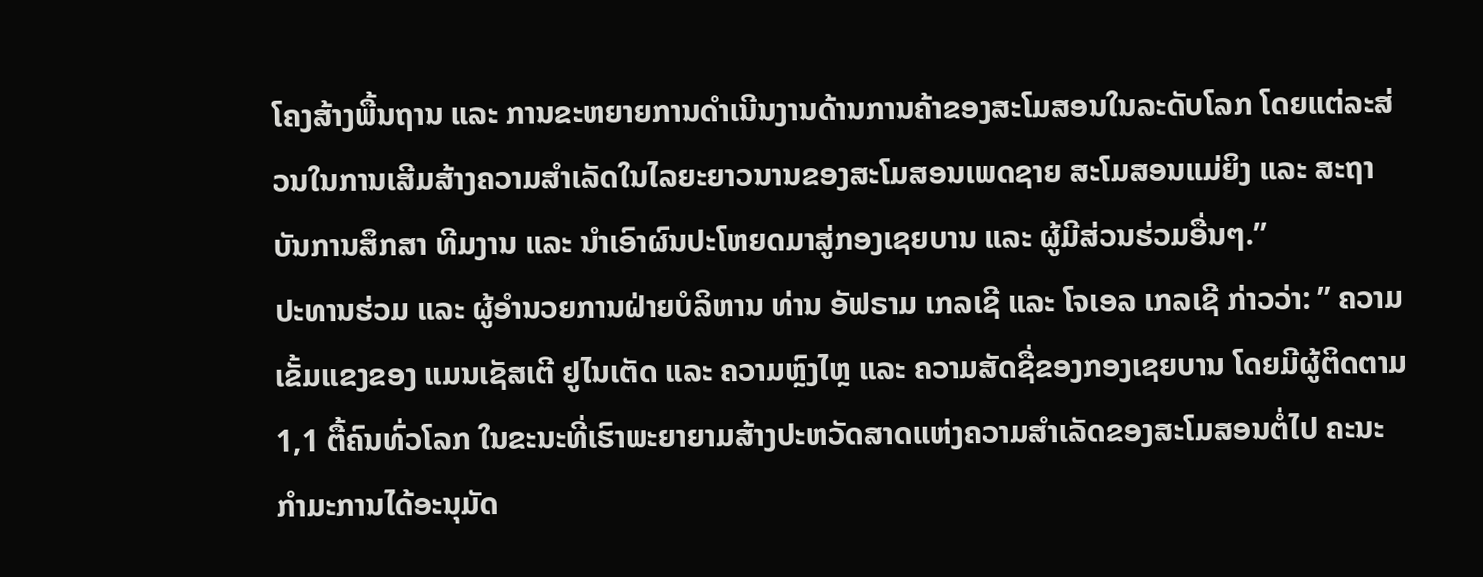ໂຄງສ້າງພື້ນຖານ ແລະ ການຂະຫຍາຍການດໍາເນີນງານດ້ານການຄ້າຂອງສະໂມສອນໃນລະດັບໂລກ ໂດຍແຕ່ລະສ່ວນໃນການເສີມສ້າງຄວາມສຳເລັດໃນໄລຍະຍາວນານຂອງສະໂມສອນເພດຊາຍ ສະໂມສອນແມ່ຍິງ ແລະ ສະຖາບັນການສຶກສາ ທີມງານ ແລະ ນໍາເອົາຜົນປະໂຫຍດມາສູ່ກອງເຊຍບານ ແລະ ຜູ້ມີສ່ວນຮ່ວມອື່ນໆ.”
ປະທານຮ່ວມ ແລະ ຜູ້ອໍານວຍການຝ່າຍບໍລິຫານ ທ່ານ ອັຟຣາມ ເກລເຊີ ແລະ ໂຈເອລ ເກລເຊີ ກ່າວວ່າ: ” ຄວາມເຂັ້ມແຂງຂອງ ແມນເຊັສເຕີ ຢູໄນເຕັດ ແລະ ຄວາມຫຼົງໄຫຼ ແລະ ຄວາມສັດຊື່ຂອງກອງເຊຍບານ ໂດຍມີຜູ້ຕິດຕາມ 1,1 ຕື້ຄົນທົ່ວໂລກ ໃນຂະນະທີ່ເຮົາພະຍາຍາມສ້າງປະຫວັດສາດແຫ່ງຄວາມສໍາເລັດຂອງສະໂມສອນຕໍ່ໄປ ຄະນະກໍາມະການໄດ້ອະນຸມັດ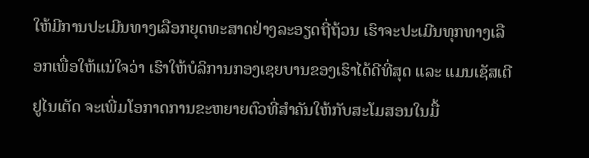ໃຫ້ມີການປະເມີນທາງເລືອກຍຸດທະສາດຢ່າງລະອຽດຖີ່ຖ້ວນ ເຮົາຈະປະເມີນທຸກທາງເລືອກເພື່ອໃຫ້ແນ່ໃຈວ່າ ເຮົາໃຫ້ບໍລິການກອງເຊຍບານຂອງເຮົາໄດ້ດີທີ່ສຸດ ແລະ ແມນເຊັສເຕີ ຢູໄນເຕັດ ຈະເພີ່ມໂອກາດການຂະຫຍາຍຕົວທີ່ສໍາຄັນໃຫ້ກັບສະໂມສອນໃນມື້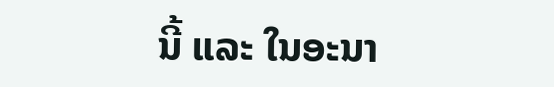ນີ້ ແລະ ໃນອະນາ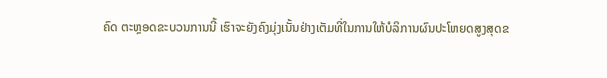ຄົດ ຕະຫຼອດຂະບວນການນີ້ ເຮົາຈະຍັງຄົງມຸ່ງເນັ້ນຢ່າງເຕັມທີ່ໃນການໃຫ້ບໍລິການຜົນປະໂຫຍດສູງສຸດຂ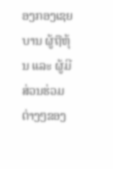ອງກອງເຊຍບານ ຜູ້ຖືຫຸ້ນ ແລະ ຜູ້ມີສ່ວນຮ່ວມຕ່າງໆຂອງ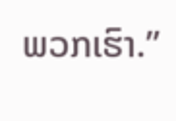ພວກເຮົາ.”